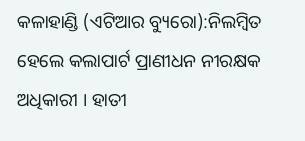କଳାହାଣ୍ଡି (ଏଟିଆର ବ୍ୟୁରୋ):ନିଲମ୍ବିତ ହେଲେ କଲାପାର୍ଟ ପ୍ରାଣୀଧନ ନୀରକ୍ଷକ ଅଧିକାରୀ । ହାତୀ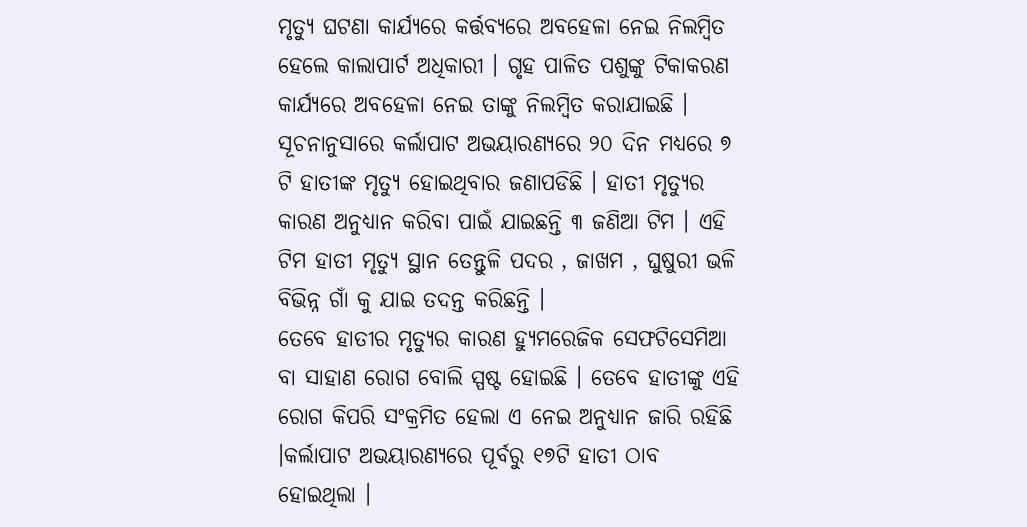ମୃତ୍ୟୁ ଘଟଣା କାର୍ଯ୍ୟରେ କର୍ତ୍ତବ୍ୟରେ ଅବହେଳା ନେଇ ନିଲମ୍ବିତ ହେଲେ କାଲାପାର୍ଟ ଅଧିକାରୀ । ଗୃହ ପାଳିତ ପଶୁଙ୍କୁ ଟିକାକରଣ କାର୍ଯ୍ୟରେ ଅବହେଳା ନେଇ ତାଙ୍କୁ ନିଲମ୍ବିତ କରାଯାଇଛି ।
ସୂଚନାନୁସାରେ କର୍ଲାପାଟ ଅଭୟାରଣ୍ୟରେ ୨୦ ଦିନ ମଧ୍ୟରେ ୭ ଟି ହାତୀଙ୍କ ମୃତ୍ୟୁ ହୋଇଥିବାର ଜଣାପଡିଛି । ହାତୀ ମୃତ୍ୟୁର କାରଣ ଅନୁଧ୍ୟାନ କରିବା ପାଇଁ ଯାଇଛନ୍ତି ୩ ଜଣିଆ ଟିମ । ଏହି ଟିମ ହାତୀ ମୃତ୍ୟୁ ସ୍ଥାନ ତେନ୍ତୁଳି ପଦର , ଜାଖମ , ଘୁଷୁରୀ ଭଳି ବିଭିନ୍ନ ଗାଁ କୁ ଯାଇ ତଦନ୍ତ କରିଛନ୍ତି ।
ତେବେ ହାତୀର ମୃତ୍ୟୁର କାରଣ ହ୍ୟୁମରେଜିକ ସେଫଟିସେମିଆ ବା ସାହାଣ ରୋଗ ବୋଲି ସ୍ପଷ୍ଟ ହୋଇଛି । ତେବେ ହାତୀଙ୍କୁ ଏହି ରୋଗ କିପରି ସଂକ୍ରମିତ ହେଲା ଏ ନେଇ ଅନୁଧ୍ୟାନ ଜାରି ରହିଛି ।କର୍ଲାପାଟ ଅଭୟାରଣ୍ୟରେ ପୂର୍ବରୁ ୧୭ଟି ହାତୀ ଠାବ ହୋଇଥିଲା ।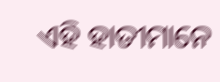ଏହି ହାତୀମାନେ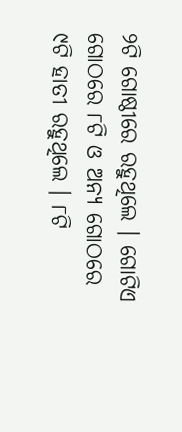୨ଟି ଗୋଷ୍ଠୀରେ ରହୁଥିଲେ । ଗୋଟିଏ ଗୋଠରେ ୮ଟି ଓ ଅନ୍ୟ ଗୋଠରେ ୯ଟି ହାତୀ ରହୁଥିଲେ । ୮ଟି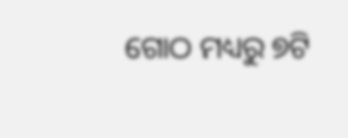ଗୋଠ ମଧ୍ୟରୁ ୭ଟି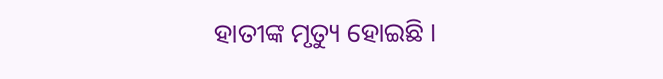ହାତୀଙ୍କ ମୃତ୍ୟୁ ହୋଇଛି ।